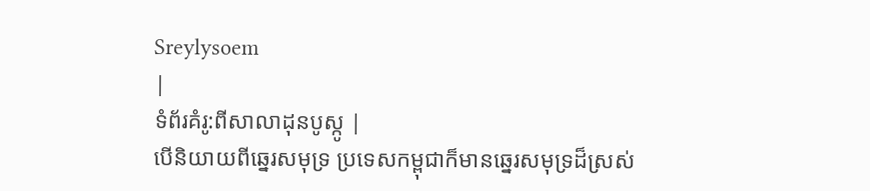Sreylysoem
|
ទំព័រគំរូ:ពីសាលាដុនបូស្កូ |
បើនិយាយពីឆ្នេរសមុទ្រ ប្រទេសកម្ពុជាក៏មានឆ្នេរសមុទ្រដ៏ស្រស់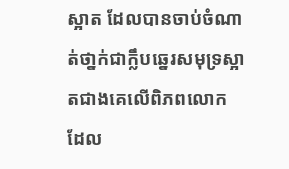ស្អាត ដែលបានចាប់ចំណាត់ថា្នក់ជាក្លឹបឆ្នេរសមុទ្រស្អាតជាងគេលើពិភពលោក ដែល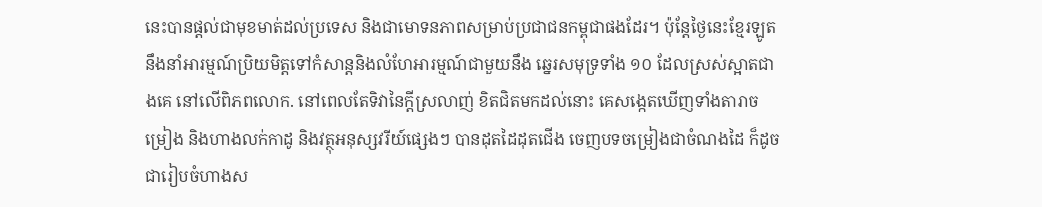នេះបានផ្តល់ជាមុខមាត់ដល់ប្រទេស និងជាមោទនភាពសម្រាប់ប្រជាជនកម្ពុជាផងដែរ។ ប៉ុន្តែថ្ងៃនេះខ្មែរឡូត នឹងនាំអារម្មណ៍ប្រិយមិត្តទៅកំសាន្តនិងលំហែអារម្មណ៍ជាមួយនឹង ឆ្នេរសមុទ្រទាំង ១០ ដែលស្រស់ស្អាតជាងគេ នៅលើពិភពលោក. នៅពេលតែទិវានៃក្តីស្រលាញ់ ខិតជិតមកដល់នោះ គេសង្កេតឃើញទាំងតារាចម្រៀង និងហាងលក់កាដូ និងវត្ថុអនុស្សវរីយ៍ផ្សេងៗ បានដុតដៃដុតជើង ចេញបទចម្រៀងជាចំណងដៃ ក៏ដូចជារៀបចំហាងស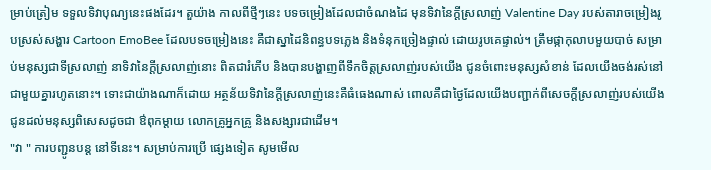ម្រាប់ត្រៀម ទទួលទិវាបុណ្យនេះផងដែរ។ តួយ៉ាង កាលពីថ្មីៗនេះ បទចម្រៀងដែលជាចំណងដៃ មុនទិវានៃក្តីស្រលាញ់ Valentine Day របស់តារាចម្រៀងរូបស្រស់សង្ហារ Cartoon EmoBee ដែលបទចម្រៀងនេះ គឺជាស្នាដៃនិពន្ធបទភ្លេង និងទំនុកច្រៀងផ្ទាល់ ដោយរូបគេផ្ទាល់។ ត្រឹមផ្កាកុលាបមួយបាច់ សម្រាប់មនុស្សជាទីស្រលាញ់ នាទិវានៃក្តីស្រលាញ់នោះ ពិតជារំភើប និងបានបង្ហាញពីទឹកចិត្តស្រលាញ់របស់យើង ជូនចំពោះមនុស្សសំខាន់ ដែលយើងចង់រស់នៅជាមួយគ្នារហូតនោះ។ ទោះជាយ៉ាងណាក៏ដោយ អត្ថន័យទិវានៃក្តីស្រលាញ់នេះគឺធំធេងណាស់ ពោលគឺជាថ្ងៃដែលយើងបញ្ជាក់ពីសេចក្តីស្រលាញ់របស់យើង ជូនដល់មនុស្សពិសេសដូចជា ឳពុកម្តាយ លោកគ្រូអ្នកគ្រូ និងសង្សារជាដើម។
"វា " ការបញ្ជូនបន្ត នៅទីនេះ។ សម្រាប់ការប្រើ ផ្សេងទៀត សូមមើល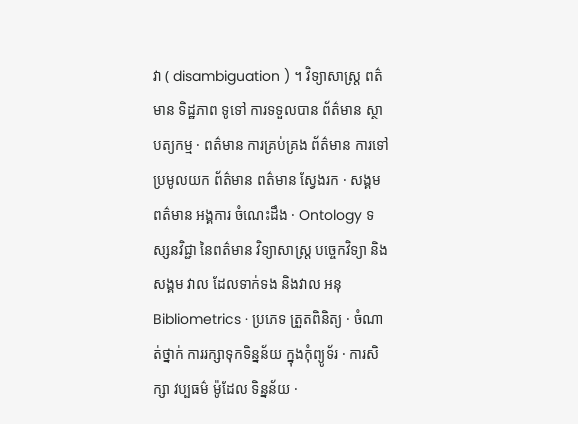វា ( disambiguation ) ។ វិទ្យាសាស្រ្ត ពត៌មាន ទិដ្ឋភាព ទូទៅ ការទទួលបាន ព័ត៌មាន ស្ថាបត្យកម្ម · ពត៌មាន ការគ្រប់គ្រង ព័ត៌មាន ការទៅប្រមូលយក ព័ត៌មាន ពត៌មាន ស្វែងរក · សង្គម ពត៌មាន អង្គការ ចំណេះដឹង · Ontology ទស្សនវិជ្ជា នៃពត៌មាន វិទ្យាសាស្រ្ត បច្ចេកវិទ្យា និងសង្គម វាល ដែលទាក់ទង និងវាល អនុ Bibliometrics · ប្រភេទ ត្រួតពិនិត្យ · ចំណាត់ថ្នាក់ ការរក្សាទុកទិន្នន័យ ក្នុងកុំព្យូទ័រ · ការសិក្សា វប្បធម៌ ម៉ូដែល ទិន្នន័យ ·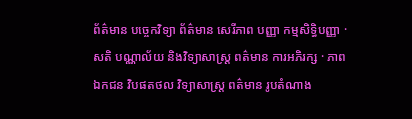ព័ត៌មាន បច្ចេកវិទ្យា ព័ត៌មាន សេរីភាព បញ្ញា កម្មសិទ្ធិបញ្ញា · សតិ បណ្ណាល័យ និងវិទ្យាសាស្រ្ត ពត៌មាន ការអភិរក្ស · ភាពឯកជន វិបផតថល វិទ្យាសាស្រ្ត ពត៌មាន រូបតំណាង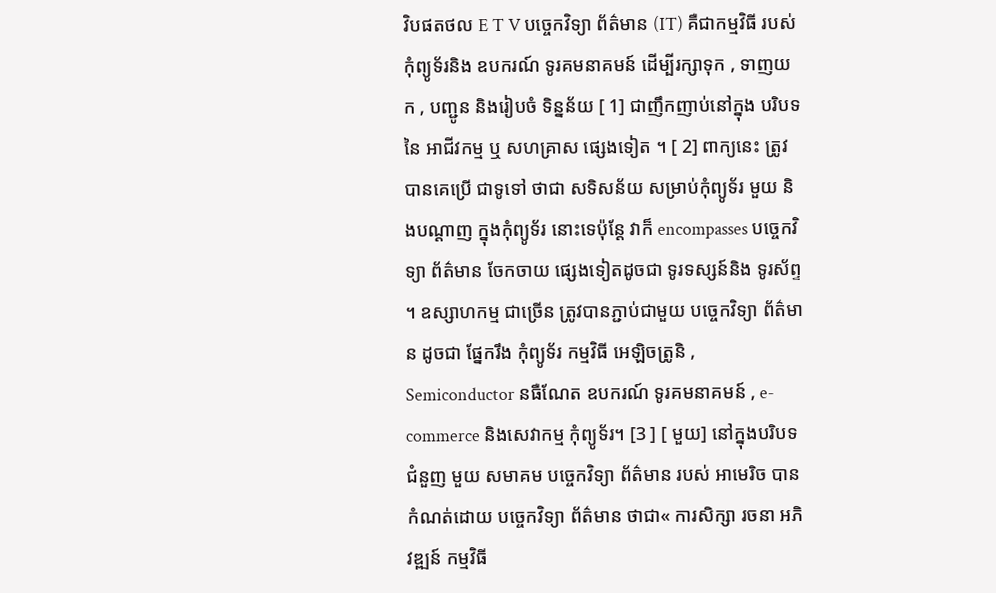វិបផតថល E T V បច្ចេកវិទ្យា ព័ត៌មាន (IT) គឺជាកម្មវិធី របស់ កុំព្យូទ័រនិង ឧបករណ៍ ទូរគមនាគមន៍ ដើម្បីរក្សាទុក , ទាញយក , បញ្ជូន និងរៀបចំ ទិន្នន័យ [ 1] ជាញឹកញាប់នៅក្នុង បរិបទនៃ អាជីវកម្ម ឬ សហគ្រាស ផ្សេងទៀត ។ [ 2] ពាក្យនេះ ត្រូវបានគេប្រើ ជាទូទៅ ថាជា សទិសន័យ សម្រាប់កុំព្យូទ័រ មួយ និងបណ្តាញ ក្នុងកុំព្យូទ័រ នោះទេប៉ុន្តែ វាក៏ encompasses បច្ចេកវិទ្យា ព័ត៌មាន ចែកចាយ ផ្សេងទៀតដូចជា ទូរទស្សន៍និង ទូរស័ព្ទ ។ ឧស្សាហកម្ម ជាច្រើន ត្រូវបានភ្ជាប់ជាមួយ បច្ចេកវិទ្យា ព័ត៌មាន ដូចជា ផ្នែករឹង កុំព្យូទ័រ កម្មវិធី អេឡិចត្រូនិ , Semiconductor នធឺណែត ឧបករណ៍ ទូរគមនាគមន៍ , e-commerce និងសេវាកម្ម កុំព្យូទ័រ។ [3 ] [ មួយ] នៅក្នុងបរិបទ ជំនួញ មួយ សមាគម បច្ចេកវិទ្យា ព័ត៌មាន របស់ អាមេរិច បាន កំណត់ដោយ បច្ចេកវិទ្យា ព័ត៌មាន ថាជា« ការសិក្សា រចនា អភិវឌ្ឍន៍ កម្មវិធី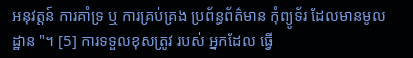អនុវត្តន៍ ការគាំទ្រ ឬ ការគ្រប់គ្រង ប្រព័ន្ធព័ត៌មាន កុំព្យូទ័រ ដែលមានមូលដ្ឋាន "។ [5] ការទទួលខុសត្រូវ របស់ អ្នកដែល ធ្វើ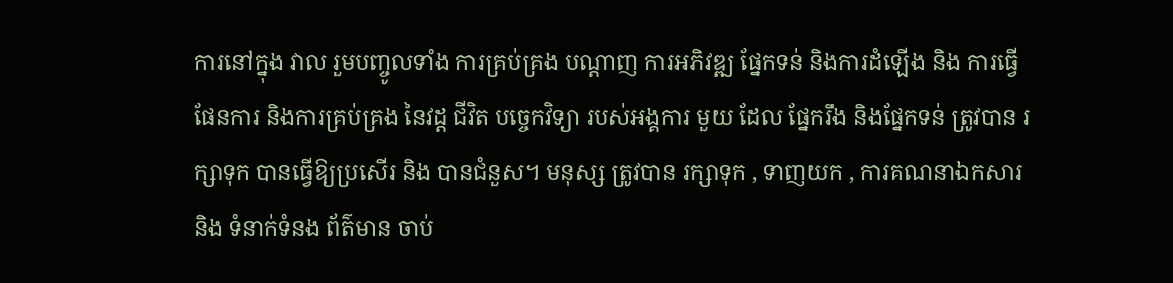ការនៅក្នុង វាល រួមបញ្ចូលទាំង ការគ្រប់គ្រង បណ្តាញ ការអភិវឌ្ឍ ផ្នែកទន់ និងការដំឡើង និង ការធ្វើផែនការ និងការគ្រប់គ្រង នៃវដ្ត ជីវិត បច្ចេកវិទ្យា របស់អង្គការ មួយ ដែល ផ្នែករឹង និងផ្នែកទន់ ត្រូវបាន រក្សាទុក បានធ្វើឱ្យប្រសើរ និង បានជំនួស។ មនុស្ស ត្រូវបាន រក្សាទុក , ទាញយក , ការគណនាឯកសារ និង ទំនាក់ទំនង ព័ត៌មាន ចាប់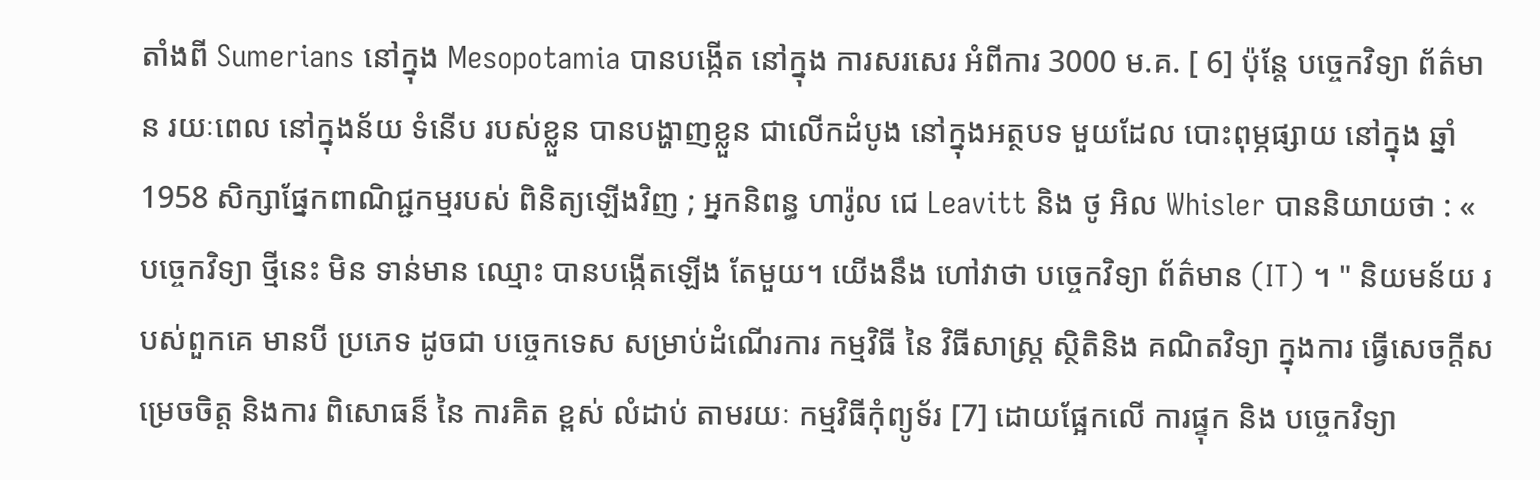តាំងពី Sumerians នៅក្នុង Mesopotamia បានបង្កើត នៅក្នុង ការសរសេរ អំពីការ 3000 ម.គ. [ 6] ប៉ុន្តែ បច្ចេកវិទ្យា ព័ត៌មាន រយៈពេល នៅក្នុងន័យ ទំនើប របស់ខ្លួន បានបង្ហាញខ្លួន ជាលើកដំបូង នៅក្នុងអត្ថបទ មួយដែល បោះពុម្ភផ្សាយ នៅក្នុង ឆ្នាំ 1958 សិក្សាផ្នែកពាណិជ្ជកម្មរបស់ ពិនិត្យឡើងវិញ ; អ្នកនិពន្ធ ហារ៉ូល ជេ Leavitt និង ថូ អិល Whisler បាននិយាយថា : « បច្ចេកវិទ្យា ថ្មីនេះ មិន ទាន់មាន ឈ្មោះ បានបង្កើតឡើង តែមួយ។ យើងនឹង ហៅវាថា បច្ចេកវិទ្យា ព័ត៌មាន (IT) ។ " និយមន័យ របស់ពួកគេ មានបី ប្រភេទ ដូចជា បច្ចេកទេស សម្រាប់ដំណើរការ កម្មវិធី នៃ វិធីសាស្រ្ត ស្ថិតិនិង គណិតវិទ្យា ក្នុងការ ធ្វើសេចក្តីសម្រេចចិត្ត និងការ ពិសោធន៏ នៃ ការគិត ខ្ពស់ លំដាប់ តាមរយៈ កម្មវិធីកុំព្យូទ័រ [7] ដោយផ្អែកលើ ការផ្ទុក និង បច្ចេកវិទ្យា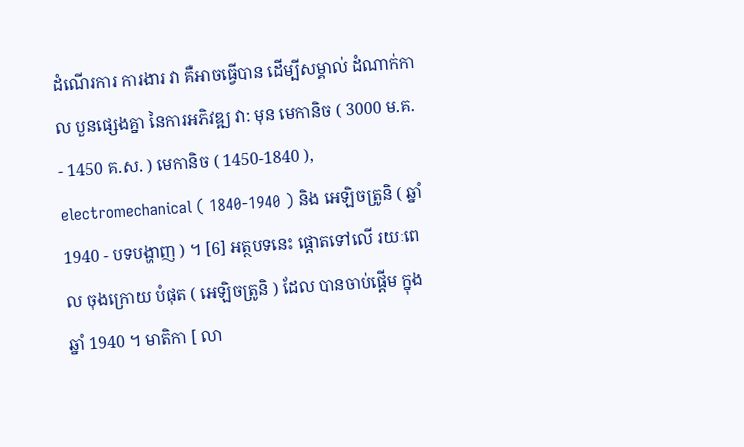ដំណើរការ ការងារ វា គឺអាចធ្វើបាន ដើម្បីសម្គាល់ ដំណាក់កាល បួនផ្សេងគ្នា នៃការអភិវឌ្ឍ វា: មុន មេកានិច ( 3000 ម.គ. - 1450 គ.ស. ) មេកានិច ( 1450-1840 ), electromechanical ( 1840-1940 ) និង អេឡិចត្រូនិ ( ឆ្នាំ 1940 - បទបង្ហាញ ) ។ [6] អត្ថបទនេះ ផ្តោតទៅលើ រយៈពេល ចុងក្រោយ បំផុត ( អេឡិចត្រូនិ ) ដែល បានចាប់ផ្តើម ក្នុង ឆ្នាំ 1940 ។ មាតិកា [ លា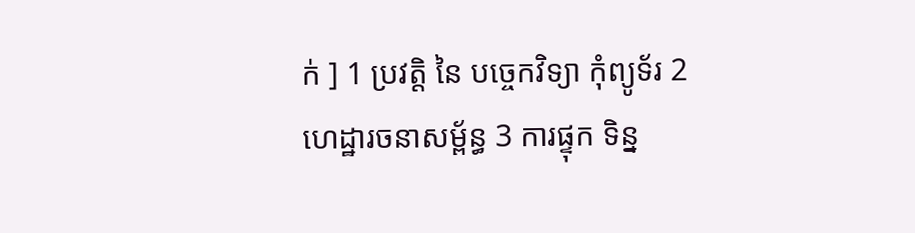ក់ ] 1 ប្រវត្តិ នៃ បច្ចេកវិទ្យា កុំព្យូទ័រ 2 ហេដ្ឋារចនាសម្ព័ន្ធ 3 ការផ្ទុក ទិន្ន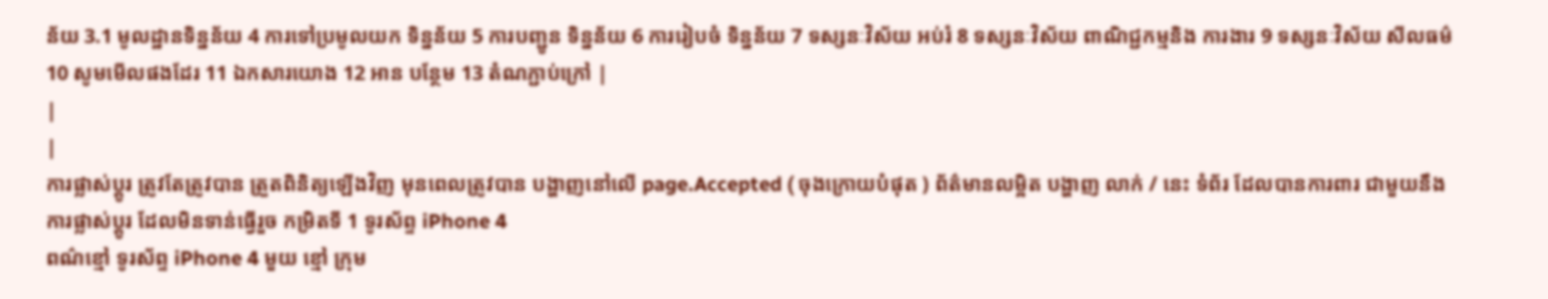ន័យ 3.1 មូលដ្ឋានទិន្នន័យ 4 ការទៅប្រមូលយក ទិន្នន័យ 5 ការបញ្ជូន ទិន្នន័យ 6 ការរៀបចំ ទិន្នន័យ 7 ទស្សនៈវិស័យ អប់រំ 8 ទស្សនៈវិស័យ ពាណិជ្ជកម្មនិង ការងារ 9 ទស្សនៈវិស័យ សីលធម៌ 10 សូមមើលផងដែរ 11 ឯកសារយោង 12 អាន បន្ថែម 13 តំណភ្ជាប់ក្រៅ |
|
|
ការផ្លាស់ប្តូរ ត្រូវតែត្រូវបាន ត្រួតពិនិត្យឡើងវិញ មុនពេលត្រូវបាន បង្ហាញនៅលើ page.Accepted ( ចុងក្រោយបំផុត ) ព័ត៌មានលម្អិត បង្ហាញ លាក់ / នេះ ទំព័រ ដែលបានការពារ ជាមួយនឹង ការផ្លាស់ប្តូរ ដែលមិនទាន់ធ្វើរួច កម្រិតទី 1 ទូរស័ព្ទ iPhone 4
ពណ៌ខ្មៅ ទូរស័ព្ទ iPhone 4 មួយ ខ្មៅ ក្រុម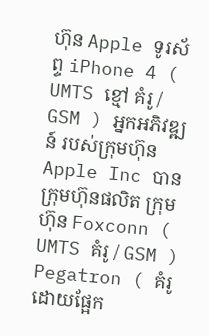ហ៊ុន Apple ទូរស័ព្ទ iPhone 4 ( UMTS ខ្មៅ គំរូ / GSM ) អ្នកអភិវឌ្ឍន៍ របស់ក្រុមហ៊ុន Apple Inc បាន ក្រុមហ៊ុនផលិត ក្រុមហ៊ុន Foxconn ( UMTS គំរូ / GSM ) Pegatron ( គំរូ ដោយផ្អែក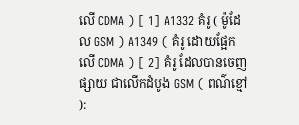លើ CDMA ) [ 1] A1332 គំរូ ( ម៉ូដែល GSM ) A1349 ( គំរូ ដោយផ្អែកលើ CDMA ) [ 2] គំរូ ដែលបានចេញផ្សាយ ជាលើកដំបូង GSM ( ពណ៌ខ្មៅ ):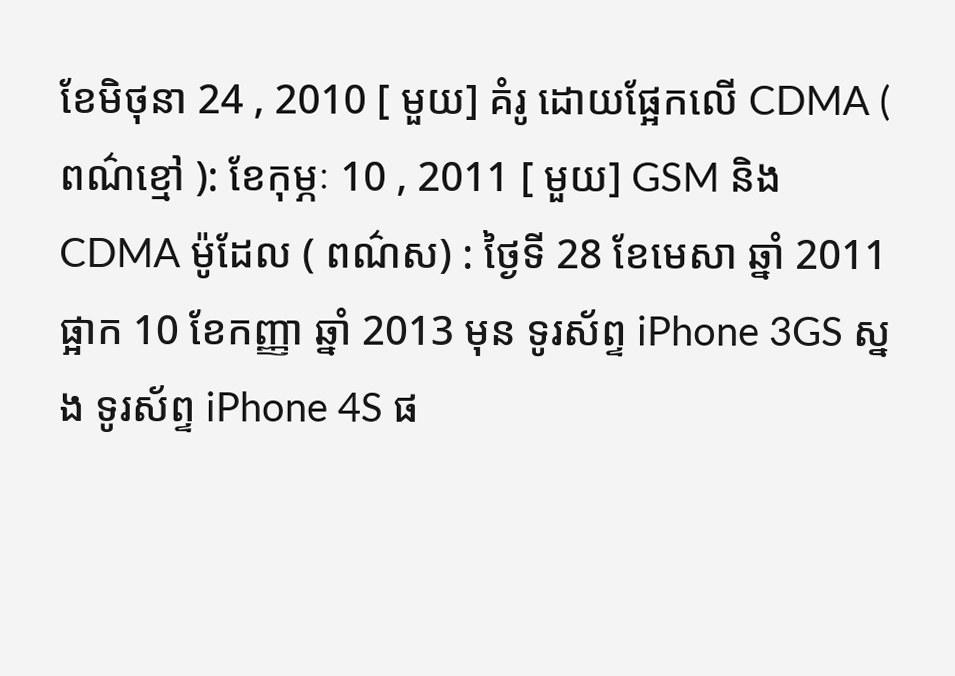ខែមិថុនា 24 , 2010 [ មួយ] គំរូ ដោយផ្អែកលើ CDMA ( ពណ៌ខ្មៅ ): ខែកុម្ភៈ 10 , 2011 [ មួយ] GSM និង CDMA ម៉ូដែល ( ពណ៌ស) : ថ្ងៃទី 28 ខែមេសា ឆ្នាំ 2011 ផ្អាក 10 ខែកញ្ញា ឆ្នាំ 2013 មុន ទូរស័ព្ទ iPhone 3GS ស្នង ទូរស័ព្ទ iPhone 4S ផ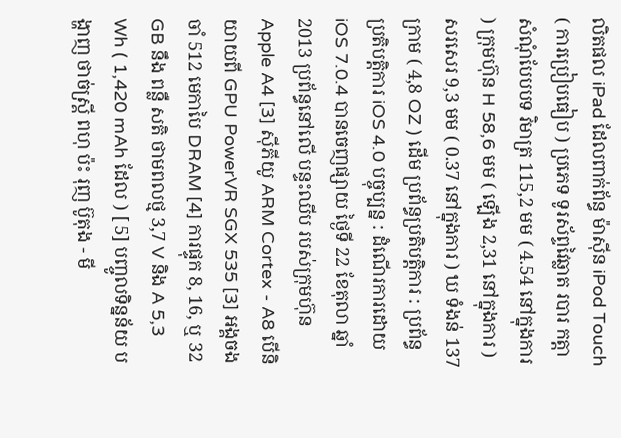លិតផល iPad ដែលពាក់ព័ន្ធ ម៉ាស៊ីន iPod Touch ( ការប្រៀបធៀប ) ប្រភេទ ទូរស័ព្ទវៃឆ្លាត របារ កត្តា សំណុំបែបបទ វិមាត្រ 115,2 មម ( 4.54 នៅក្នុងការ ) ក្រុមហ៊ុន H 58,6 មម ( ឡើង 2,31 នៅក្នុងការ ) សរសេរ 9,3 មម ( 0.37 នៅក្នុងការ ) ឃ ទំងន់ 137 ក្រាម ( 4,8 OZ ) ដើម ប្រព័ន្ធប្រតិបត្តិការ : ប្រព័ន្ធប្រតិបត្តិការ iOS 4.0 បច្ចុប្បន្ន : ដំណើរការដោយ iOS 7.0.4 បានចេញផ្សាយ ថ្ងៃទី 22 ខែតុលា ឆ្នាំ 2013 ប្រព័ន្ធនៅលើ បន្ទះឈីប របស់ក្រុមហ៊ុន Apple A4 [3] ស៊ីភីយូ ARM Cortex - A8 បើនិយាយពី GPU PowerVR SGX 535 [3] អង្គចងចាំ 512 មេកាបៃ DRAM [4] ការផ្ទុក 8, 16, ឬ 32 GB នឹង ពន្លឺ សតិ ថាមពលថ្ម 3,7 V និង A 5,3 Wh ( 1,420 mAh ដែល ) [ 5] បញ្ចូលទិន្នន័យ បង្ហាញ ថាច់ស្គ្រី ពហុ ប៉ះ រុញ ប៊ូតុង - មី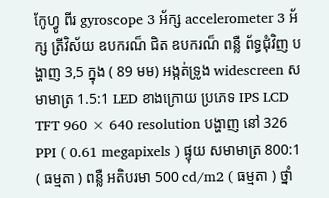កែូហ្វូ ពីរ gyroscope 3 អ័ក្ស accelerometer 3 អ័ក្ស ត្រីវិស័យ ឧបករណ៏ ជិត ឧបករណ៏ ពន្លឺ ព័ទ្ធជុំវិញ បង្ហាញ 3,5 ក្នុង ( 89 មម) អង្កត់ទ្រូង widescreen សមាមាត្រ 1.5:1 LED ខាងក្រោយ ប្រភេទ IPS LCD TFT 960 × 640 resolution បង្ហាញ នៅ 326 PPI ( 0.61 megapixels ) ផ្ទុយ សមាមាត្រ 800:1 ( ធម្មតា ) ពន្លឺ អតិបរមា 500 cd/m2 ( ធម្មតា ) ថ្នាំ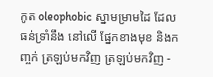កូត oleophobic ស្នាមម្រាមដៃ ដែលធន់ទ្រាំនឹង នៅលើ ផ្នែកខាងមុខ និងកញ្ចក់ ត្រឡប់មកវិញ ត្រឡប់មកវិញ -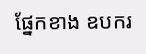ផ្នែកខាង ឧបករ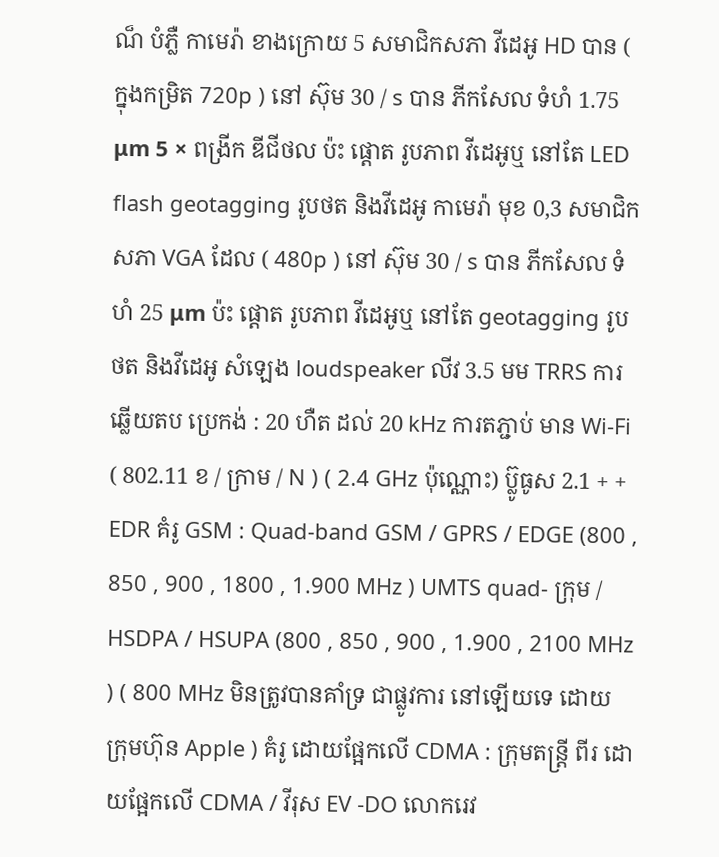ណ៏ បំភ្លឺ កាមេរ៉ា ខាងក្រោយ 5 សមាជិកសភា វីដេអូ HD បាន ( ក្នុងកម្រិត 720p ) នៅ ស៊ុម 30 / s បាន ភីកសែល ទំហំ 1.75 μm 5 × ពង្រីក ឌីជីថល ប៉ះ ផ្តោត រូបភាព វីដេអូឬ នៅតែ LED flash geotagging រូបថត និងវីដេអូ កាមេរ៉ា មុខ 0,3 សមាជិកសភា VGA ដែល ( 480p ) នៅ ស៊ុម 30 / s បាន ភីកសែល ទំហំ 25 μm ប៉ះ ផ្តោត រូបភាព វីដេអូឬ នៅតែ geotagging រូបថត និងវីដេអូ សំឡេង loudspeaker លីវ 3.5 មម TRRS ការឆ្លើយតប ប្រេកង់ : 20 ហឺត ដល់ 20 kHz ការតភ្ជាប់ មាន Wi-Fi ( 802.11 ខ / ក្រាម / N ) ( 2.4 GHz ប៉ុណ្ណោះ) ប៊្លូធូស 2.1 + + EDR គំរូ GSM : Quad-band GSM / GPRS / EDGE (800 , 850 , 900 , 1800 , 1.900 MHz ) UMTS quad- ក្រុម / HSDPA / HSUPA (800 , 850 , 900 , 1.900 , 2100 MHz ) ( 800 MHz មិនត្រូវបានគាំទ្រ ជាផ្លូវការ នៅឡើយទេ ដោយ ក្រុមហ៊ុន Apple ) គំរូ ដោយផ្អែកលើ CDMA : ក្រុមតន្ត្រី ពីរ ដោយផ្អែកលើ CDMA / វីរុស EV -DO លោករេវ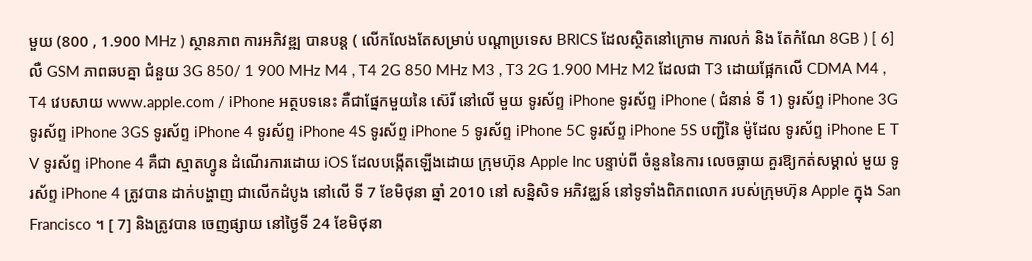មួយ (800 , 1.900 MHz ) ស្ថានភាព ការអភិវឌ្ឍ បានបន្ត ( លើកលែងតែសម្រាប់ បណ្តាប្រទេស BRICS ដែលស្ថិតនៅក្រោម ការលក់ និង តែកំណែ 8GB ) [ 6] លឺ GSM ភាពឆបគ្នា ជំនួយ 3G 850/ 1 900 MHz M4 , T4 2G 850 MHz M3 , T3 2G 1.900 MHz M2 ដែលជា T3 ដោយផ្អែកលើ CDMA M4 , T4 វេបសាយ www.apple.com / iPhone អត្ថបទនេះ គឺជាផ្នែកមួយនៃ ស៊េរី នៅលើ មួយ ទូរស័ព្ទ iPhone ទូរស័ព្ទ iPhone ( ជំនាន់ ទី 1) ទូរស័ព្ទ iPhone 3G ទូរស័ព្ទ iPhone 3GS ទូរស័ព្ទ iPhone 4 ទូរស័ព្ទ iPhone 4S ទូរស័ព្ទ iPhone 5 ទូរស័ព្ទ iPhone 5C ទូរស័ព្ទ iPhone 5S បញ្ជីនៃ ម៉ូដែល ទូរស័ព្ទ iPhone E T V ទូរស័ព្ទ iPhone 4 គឺជា ស្មាតហ្វូន ដំណើរការដោយ iOS ដែលបង្កើតឡើងដោយ ក្រុមហ៊ុន Apple Inc បន្ទាប់ពី ចំនួននៃការ លេចធ្លាយ គួរឱ្យកត់សម្គាល់ មួយ ទូរស័ព្ទ iPhone 4 ត្រូវបាន ដាក់បង្ហាញ ជាលើកដំបូង នៅលើ ទី 7 ខែមិថុនា ឆ្នាំ 2010 នៅ សន្និសិទ អភិវឌ្ឈន៍ នៅទូទាំងពិភពលោក របស់ក្រុមហ៊ុន Apple ក្នុង San Francisco ។ [ 7] និងត្រូវបាន ចេញផ្សាយ នៅថ្ងៃទី 24 ខែមិថុនា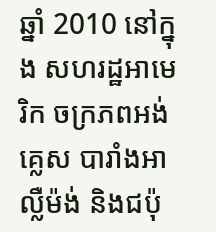ឆ្នាំ 2010 នៅក្នុង សហរដ្ឋអាមេរិក ចក្រភពអង់គ្លេស បារាំងអាល្លឺម៉ង់ និងជប៉ុ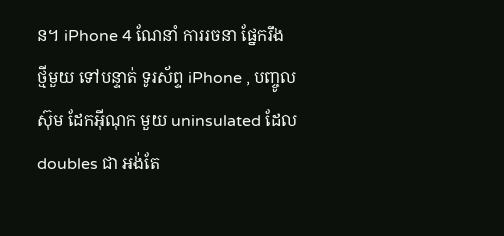ន។ iPhone 4 ណែនាំ ការរចនា ផ្នែករឹង ថ្មីមួយ ទៅបន្ទាត់ ទូរស័ព្ទ iPhone , បញ្ចូល ស៊ុម ដែកអ៊ីណុក មួយ uninsulated ដែល doubles ជា អង់តែ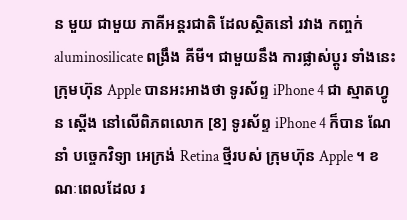ន មួយ ជាមួយ ភាគីអន្តរជាតិ ដែលស្ថិតនៅ រវាង កញ្ចក់ aluminosilicate ពង្រឹង គីមី។ ជាមួយនឹង ការផ្លាស់ប្តូរ ទាំងនេះ ក្រុមហ៊ុន Apple បានអះអាងថា ទូរស័ព្ទ iPhone 4 ជា ស្មាតហ្វូន ស្ដើង នៅលើពិភពលោក [8] ទូរស័ព្ទ iPhone 4 ក៏បាន ណែនាំ បច្ចេកវិទ្យា អេក្រង់ Retina ថ្មីរបស់ ក្រុមហ៊ុន Apple ។ ខណៈពេលដែល រ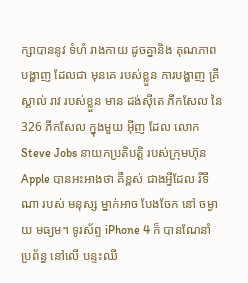ក្សាបាននូវ ទំហំ រាងកាយ ដូចគ្នានិង គុណភាពបង្ហាញ ដែលជា មុនគេ របស់ខ្លួន ការបង្ហាញ គ្រីស្តាល់ រាវ របស់ខ្លួន មាន ដង់ស៊ីតេ ភីកសែល នៃ 326 ភីកសែល ក្នុងមួយ អ៊ីញ ដែល លោក Steve Jobs នាយកប្រតិបត្តិ របស់ក្រុមហ៊ុន Apple បានអះអាងថា គឺខ្ពស់ ជាងអ្វីដែល រីទីណា របស់ មនុស្ស ម្នាក់អាច បែងចែក នៅ ចម្ងាយ មធ្យម។ ទូរស័ព្ទ iPhone 4 ក៏ បានណែនាំ ប្រព័ន្ធ នៅលើ បន្ទះឈី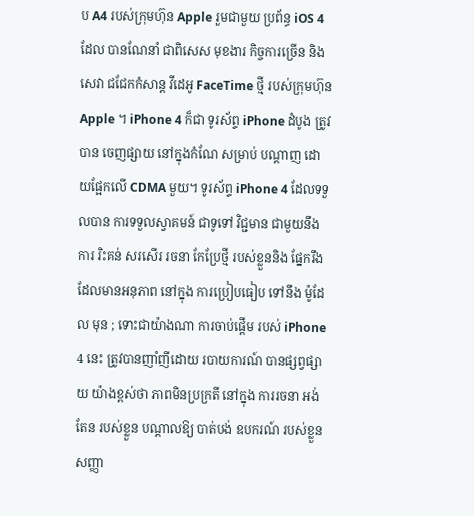ប A4 របស់ក្រុមហ៊ុន Apple រួមជាមួយ ប្រព័ន្ធ iOS 4 ដែល បានណែនាំ ជាពិសេស មុខងារ កិច្ចការច្រើន និងសេវា ជជែកកំសាន្ត វីដេអូ FaceTime ថ្មី របស់ក្រុមហ៊ុន Apple ។ iPhone 4 ក៏ជា ទូរស័ព្ទ iPhone ដំបូង ត្រូវបាន ចេញផ្សាយ នៅក្នុងកំណែ សម្រាប់ បណ្តាញ ដោយផ្អែកលើ CDMA មួយ។ ទូរស័ព្ទ iPhone 4 ដែលទទួលបាន ការទទួលស្វាគមន៍ ជាទូទៅ វិជ្ជមាន ជាមួយនឹងការ រិះគន់ សរសើរ រចនា កែប្រែថ្មី របស់ខ្លួននិង ផ្នែករឹង ដែលមានអនុភាព នៅក្នុង ការប្រៀបធៀប ទៅនឹង ម៉ូដែល មុន ; ទោះជាយ៉ាងណា ការចាប់ផ្តើម របស់ iPhone 4 នេះ ត្រូវបានញាំញីដោយ របាយការណ៍ បានផ្សព្វផ្សាយ យ៉ាងខ្ពស់ថា ភាពមិនប្រក្រតី នៅក្នុង ការរចនា អង់តែន របស់ខ្លួន បណ្តាលឱ្យ បាត់បង់ ឧបករណ៍ របស់ខ្លួន សញ្ញា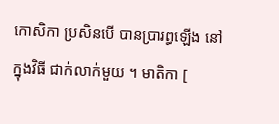កោសិកា ប្រសិនបើ បានប្រារព្ធឡើង នៅក្នុងវិធី ជាក់លាក់មួយ ។ មាតិកា [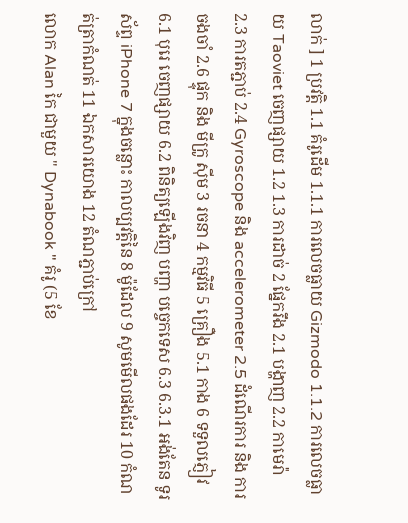លាក់ ] 1 ប្រវត្តិ 1.1 គំរូដើម 1.1.1 ការលេចធ្លាយ Gizmodo 1.1.2 ការលេចធ្លាយ Taoviet ចេញផ្សាយ 1.2 1.3 ការដាច់ 2 ផ្នែករឹង 2.1 បង្ហាញ 2.2 កាមេរ៉ា 2.3 ការតភ្ជាប់ 2.4 Gyroscope និង accelerometer 2.5 ដំណើរការ និង ការចងចាំ 2.6 ផ្ទុក និង មីក្រូ ស៊ីម 3 រចនា 4 កម្មវិធី 5 គ្រឿង 5.1 កាង 6 ទទួលភ្ញៀវ 6.1 បុរេ ចេញផ្សាយ 6.2 ពិនិត្យឡើងវិញ បញ្ហា បច្ចេកទេស 6.3 6.3.1 អង់តែន ទូរស័ព្ទ iPhone 7 ក្នុងចន្លោះ កាលប្បវត្តិនៃ 8 ម៉ូដែល 9 សូមមើលផងដែរ 10 កំណត់ត្រាកំណត់ 11 ឯកសារយោង 12 តំណភ្ជាប់ក្រៅ
លោក Alan កៃ ជាមួយ " Dynabook " គំរូ (5 ខែ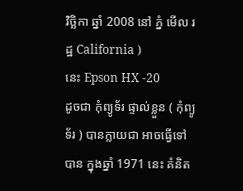វិច្ឆិកា ឆ្នាំ 2008 នៅ ភ្នំ មើល រដ្ឋ California )
នេះ Epson HX -20
ដូចជា កុំព្យូទ័រ ផ្ទាល់ខ្លួន ( កុំព្យូទ័រ ) បានក្លាយជា អាចធ្វើទៅបាន ក្នុងឆ្នាំ 1971 នេះ គំនិត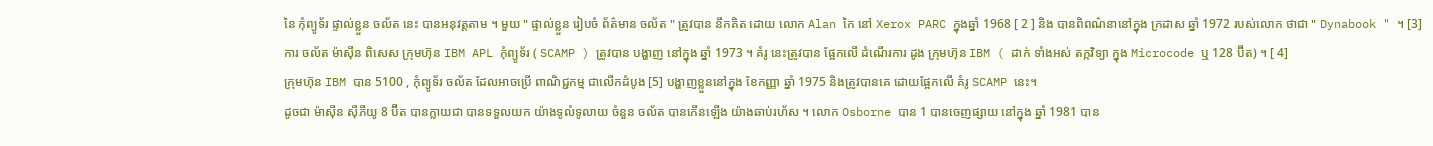នៃ កុំព្យូទ័រ ផ្ទាល់ខ្លួន ចល័ត នេះ បានអនុវត្តតាម ។ មួយ " ផ្ទាល់ខ្លួន រៀបចំ ព័ត៌មាន ចល័ត " ត្រូវបាន នឹកគិត ដោយ លោក Alan កៃ នៅ Xerox PARC ក្នុងឆ្នាំ 1968 [ 2 ] និង បានពិពណ៌នានៅក្នុង ក្រដាស ឆ្នាំ 1972 របស់លោក ថាជា " Dynabook " ។ [3]
ការ ចល័ត ម៉ាស៊ីន ពិសេស ក្រុមហ៊ុន IBM APL កុំព្យូទ័រ ( SCAMP ) ត្រូវបាន បង្ហាញ នៅក្នុង ឆ្នាំ 1973 ។ គំរូ នេះត្រូវបាន ផ្អែកលើ ដំណើរការ ដូង ក្រុមហ៊ុន IBM ( ដាក់ ទាំងអស់ តក្កវិទ្យា ក្នុង Microcode ឬ 128 ប៊ីត) ។ [ 4]
ក្រុមហ៊ុន IBM បាន 5100 , កុំព្យូទ័រ ចល័ត ដែលអាចប្រើ ពាណិជ្ជកម្ម ជាលើកដំបូង [5] បង្ហាញខ្លួននៅក្នុង ខែកញ្ញា ឆ្នាំ 1975 និងត្រូវបានគេ ដោយផ្អែកលើ គំរូ SCAMP នេះ។
ដូចជា ម៉ាស៊ីន ស៊ីភីយូ 8 ប៊ីត បានក្លាយជា បានទទួលយក យ៉ាងទូលំទូលាយ ចំនួន ចល័ត បានកើនឡើង យ៉ាងឆាប់រហ័ស ។ លោក Osborne បាន 1 បានចេញផ្សាយ នៅក្នុង ឆ្នាំ 1981 បាន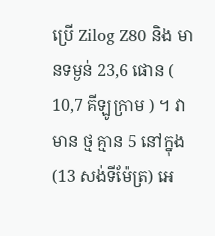ប្រើ Zilog Z80 និង មានទម្ងន់ 23,6 ផោន ( 10,7 គីឡូក្រាម ) ។ វាមាន ថ្ម គ្មាន 5 នៅក្នុង (13 សង់ទីម៉ែត្រ) អេ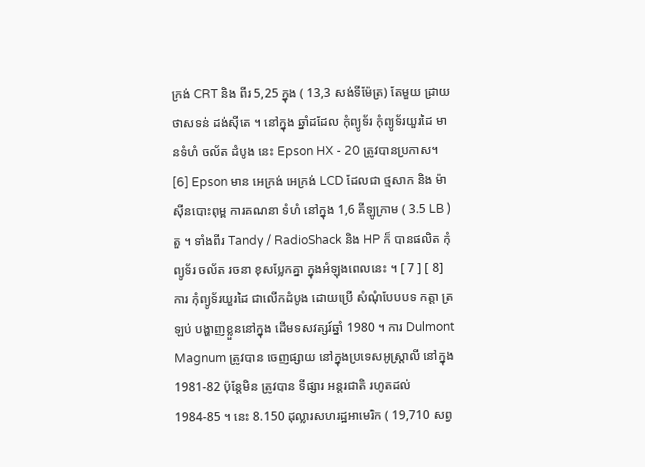ក្រង់ CRT និង ពីរ 5,25 ក្នុង ( 13,3 សង់ទីម៉ែត្រ) តែមួយ ដ្រាយ ថាសទន់ ដង់ស៊ីតេ ។ នៅក្នុង ឆ្នាំដដែល កុំព្យូទ័រ កុំព្យូទ័រយួរដៃ មានទំហំ ចល័ត ដំបូង នេះ Epson HX - 20 ត្រូវបានប្រកាស។ [6] Epson មាន អេក្រង់ អេក្រង់ LCD ដែលជា ថ្មសាក និង ម៉ាស៊ីនបោះពុម្ព ការគណនា ទំហំ នៅក្នុង 1,6 គីឡូក្រាម ( 3.5 LB ) តួ ។ ទាំងពីរ Tandy / RadioShack និង HP ក៏ បានផលិត កុំព្យូទ័រ ចល័ត រចនា ខុសប្លែកគ្នា ក្នុងអំឡុងពេលនេះ ។ [ 7 ] [ 8]
ការ កុំព្យូទ័រយួរដៃ ជាលើកដំបូង ដោយប្រើ សំណុំបែបបទ កត្តា ត្រឡប់ បង្ហាញខ្លួននៅក្នុង ដើមទសវត្សរ៍ឆ្នាំ 1980 ។ ការ Dulmont Magnum ត្រូវបាន ចេញផ្សាយ នៅក្នុងប្រទេសអូស្ត្រាលី នៅក្នុង 1981-82 ប៉ុន្តែមិន ត្រូវបាន ទីផ្សារ អន្តរជាតិ រហូតដល់ 1984-85 ។ នេះ 8.150 ដុល្លារសហរដ្ឋអាមេរិក ( 19,710 សព្វ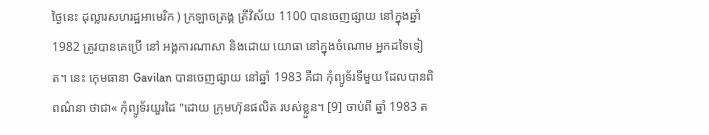ថ្ងៃនេះ ដុល្លារសហរដ្ឋអាមេរិក ) ក្រឡាចត្រង្គ ត្រីវិស័យ 1100 បានចេញផ្សាយ នៅក្នុងឆ្នាំ 1982 ត្រូវបានគេប្រើ នៅ អង្គការណាសា និងដោយ យោធា នៅក្នុងចំណោម អ្នកដទៃទៀត។ នេះ កេុមធានា Gavilan បានចេញផ្សាយ នៅឆ្នាំ 1983 គឺជា កុំព្យូទ័រទីមួយ ដែលបានពិពណ៌នា ថាជា« កុំព្យូទ័រយួរដៃ "ដោយ ក្រុមហ៊ុនផលិត របស់ខ្លួន។ [9] ចាប់ពី ឆ្នាំ 1983 ត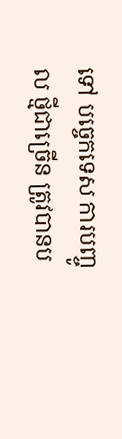ទៅ បច្ចេកទេស ការបញ្ចូល ថ្មីជាច្រើន ត្រូវបានប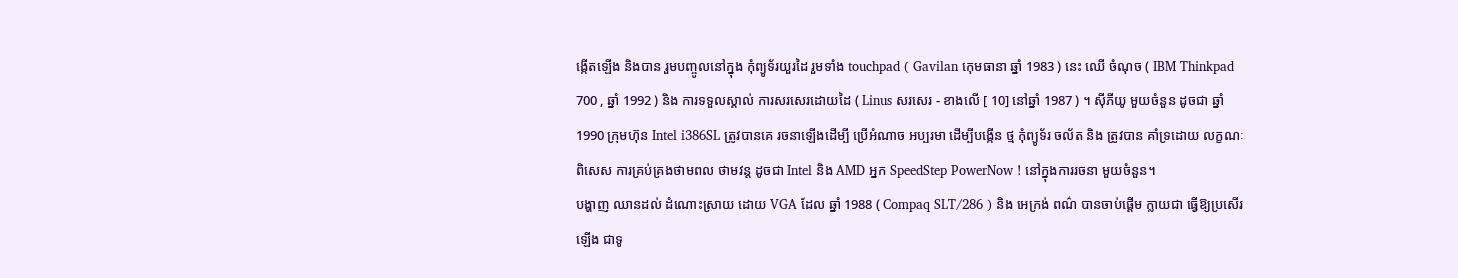ង្កើតឡើង និងបាន រួមបញ្ចូលនៅក្នុង កុំព្យូទ័រយួរដៃ រួមទាំង touchpad ( Gavilan កេុមធានា ឆ្នាំ 1983 ) នេះ ឈើ ចំណុច ( IBM Thinkpad 700 , ឆ្នាំ 1992 ) និង ការទទួលស្គាល់ ការសរសេរដោយដៃ ( Linus សរសេរ - ខាងលើ [ 10] នៅឆ្នាំ 1987 ) ។ ស៊ីភីយូ មួយចំនួន ដូចជា ឆ្នាំ 1990 ក្រុមហ៊ុន Intel i386SL ត្រូវបានគេ រចនាឡើងដើម្បី ប្រើអំណាច អប្បរមា ដើម្បីបង្កើន ថ្ម កុំព្យូទ័រ ចល័ត និង ត្រូវបាន គាំទ្រដោយ លក្ខណៈពិសេស ការគ្រប់គ្រងថាមពល ថាមវន្ត ដូចជា Intel និង AMD អ្នក SpeedStep PowerNow ! នៅក្នុងការរចនា មួយចំនួន។
បង្ហាញ ឈានដល់ ដំណោះស្រាយ ដោយ VGA ដែល ឆ្នាំ 1988 ( Compaq SLT/286 ) និង អេក្រង់ ពណ៌ បានចាប់ផ្តើម ក្លាយជា ធ្វើឱ្យប្រសើរឡើង ជាទូ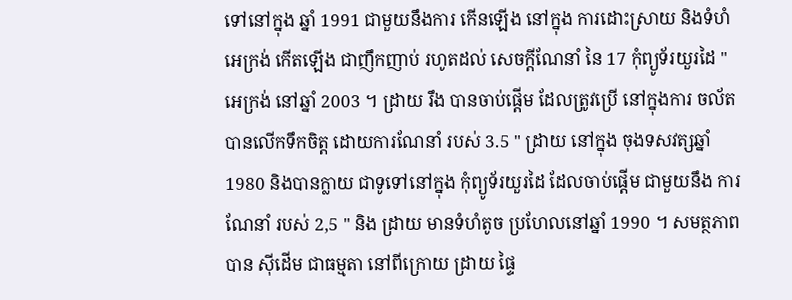ទៅនៅក្នុង ឆ្នាំ 1991 ជាមួយនឹងការ កើនឡើង នៅក្នុង ការដោះស្រាយ និងទំហំ អេក្រង់ កើតឡើង ជាញឹកញាប់ រហូតដល់ សេចក្តីណែនាំ នៃ 17 កុំព្យូទ័រយួរដៃ " អេក្រង់ នៅឆ្នាំ 2003 ។ ដ្រាយ រឹង បានចាប់ផ្តើម ដែលត្រូវប្រើ នៅក្នុងការ ចល័ត បានលើកទឹកចិត្ត ដោយការណែនាំ របស់ 3.5 " ដ្រាយ នៅក្នុង ចុងទសវត្សឆ្នាំ 1980 និងបានក្លាយ ជាទូទៅនៅក្នុង កុំព្យូទ័រយួរដៃ ដែលចាប់ផ្តើម ជាមួយនឹង ការណែនាំ របស់ 2,5 " និង ដ្រាយ មានទំហំតូច ប្រហែលនៅឆ្នាំ 1990 ។ សមត្ថភាព បាន ស៊ីដើម ជាធម្មតា នៅពីក្រោយ ដ្រាយ ផ្ទៃ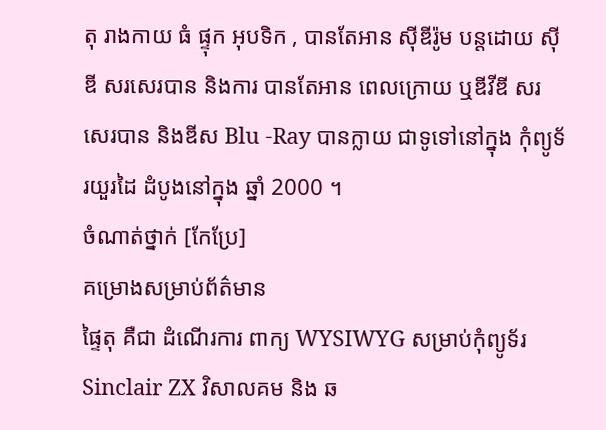តុ រាងកាយ ធំ ផ្ទុក អុបទិក , បានតែអាន ស៊ីឌីរ៉ូម បន្តដោយ ស៊ីឌី សរសេរបាន និងការ បានតែអាន ពេលក្រោយ ឬឌីវីឌី សរសេរបាន និងឌីស Blu -Ray បានក្លាយ ជាទូទៅនៅក្នុង កុំព្យូទ័រយួរដៃ ដំបូងនៅក្នុង ឆ្នាំ 2000 ។
ចំណាត់ថ្នាក់ [កែប្រែ]
គម្រោងសម្រាប់ព័ត៌មាន
ផ្ទៃតុ គឺជា ដំណើរការ ពាក្យ WYSIWYG សម្រាប់កុំព្យូទ័រ Sinclair ZX វិសាលគម និង ឆ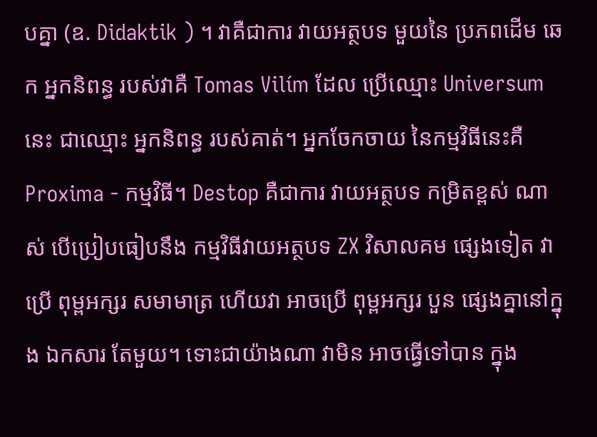បគ្នា (ឧ. Didaktik ) ។ វាគឺជាការ វាយអត្ថបទ មួយនៃ ប្រភពដើម ឆេក អ្នកនិពន្ធ របស់វាគឺ Tomas Vilím ដែល ប្រើឈ្មោះ Universum នេះ ជាឈ្មោះ អ្នកនិពន្ធ របស់គាត់។ អ្នកចែកចាយ នៃកម្មវិធីនេះគឺ Proxima - កម្មវិធី។ Destop គឺជាការ វាយអត្ថបទ កម្រិតខ្ពស់ ណាស់ បើប្រៀបធៀបនឹង កម្មវិធីវាយអត្ថបទ ZX វិសាលគម ផ្សេងទៀត វាប្រើ ពុម្ពអក្សរ សមាមាត្រ ហើយវា អាចប្រើ ពុម្ពអក្សរ បួន ផ្សេងគ្នានៅក្នុង ឯកសារ តែមួយ។ ទោះជាយ៉ាងណា វាមិន អាចធ្វើទៅបាន ក្នុង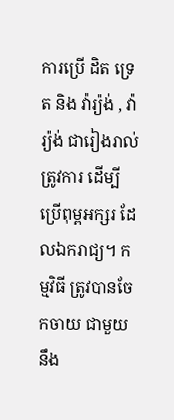ការប្រើ ដិត ទ្រេត និង វ៉ារ្យ៉ង់ , វ៉ារ្យ៉ង់ ជារៀងរាល់ ត្រូវការ ដើម្បីប្រើពុម្ពអក្សរ ដែលឯករាជ្យ។ កម្មវិធី ត្រូវបានចែកចាយ ជាមួយនឹង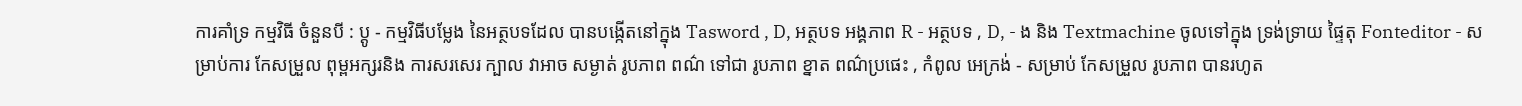ការគាំទ្រ កម្មវិធី ចំនួនបី : ប្តូ - កម្មវិធីបម្លែង នៃអត្ថបទដែល បានបង្កើតនៅក្នុង Tasword , D, អត្ថបទ អង្គភាព R - អត្ថបទ , D, - ង និង Textmachine ចូលទៅក្នុង ទ្រង់ទ្រាយ ផ្ទៃតុ Fonteditor - សម្រាប់ការ កែសម្រួល ពុម្ពអក្សរនិង ការសរសេរ ក្បាល វាអាច សម្ងាត់ រូបភាព ពណ៌ ទៅជា រូបភាព ខ្នាត ពណ៌ប្រផេះ , កំពូល អេក្រង់ - សម្រាប់ កែសម្រួល រូបភាព បានរហូត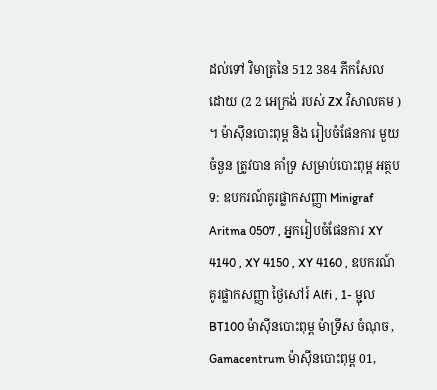ដល់ទៅ វិមាត្រនៃ 512 384 ភីកសែល ដោយ (2 2 អេក្រង់ របស់ ZX វិសាលគម ) ។ ម៉ាស៊ីនបោះពុម្ព និង រៀបចំផែនការ មួយចំនួន ត្រូវបាន គាំទ្រ សម្រាប់បោះពុម្ព អត្ថបទ: ឧបករណ៍គូរផ្លាកសញ្ញា Minigraf Aritma 0507 , អ្នករៀបចំផែនការ XY 4140 , XY 4150 , XY 4160 , ឧបករណ៍គូរផ្លាកសញ្ញា ថ្ងៃសៅរ៍ Alfi , 1- ម្ជុល BT100 ម៉ាស៊ីនបោះពុម្ព ម៉ាទ្រីស ចំណុច , Gamacentrum ម៉ាស៊ីនបោះពុម្ព 01,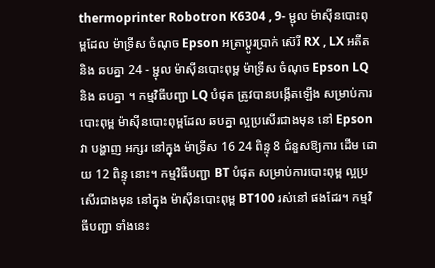thermoprinter Robotron K6304 , 9- ម្ជុល ម៉ាស៊ីនបោះពុម្ពដែល ម៉ាទ្រីស ចំណុច Epson អត្រាប្តូរប្រាក់ ស៊េរី RX , LX អតីត និង ឆបគ្នា 24 - ម្ជុល ម៉ាស៊ីនបោះពុម្ព ម៉ាទ្រីស ចំណុច Epson LQ និង ឆបគ្នា ។ កម្មវិធីបញ្ជា LQ បំផុត ត្រូវបានបង្កើតឡើង សម្រាប់ការបោះពុម្ព ម៉ាស៊ីនបោះពុម្ពដែល ឆបគ្នា ល្អប្រសើរជាងមុន នៅ Epson វា បង្ហាញ អក្សរ នៅក្នុង ម៉ាទ្រីស 16 24 ពិន្ទុ 8 ជំនួសឱ្យការ ដើម ដោយ 12 ពិន្ទុ នោះ។ កម្មវិធីបញ្ជា BT បំផុត សម្រាប់ការបោះពុម្ព ល្អប្រសើរជាងមុន នៅក្នុង ម៉ាស៊ីនបោះពុម្ព BT100 រស់នៅ ផងដែរ។ កម្មវិធីបញ្ជា ទាំងនេះ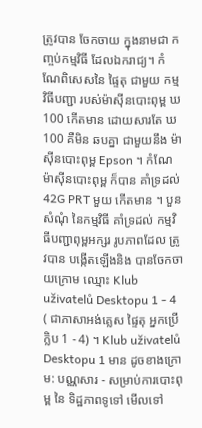ត្រូវបាន ចែកចាយ ក្នុងនាមជា កញ្ចប់កម្មវិធី ដែលឯករាជ្យ។ កំណែពិសេសនៃ ផ្ទៃតុ ជាមួយ កម្មវិធីបញ្ជា របស់ម៉ាស៊ីនបោះពុម្ព ឃ 100 កើតមាន ដោយសារតែ ឃ 100 គឺមិន ឆបគ្នា ជាមួយនឹង ម៉ាស៊ីនបោះពុម្ព Epson ។ កំណែ ម៉ាស៊ីនបោះពុម្ព ក៏បាន គាំទ្រដល់ 42G PRT មួយ កើតមាន ។ បួន សំណុំ នៃកម្មវិធី គាំទ្រដល់ កម្មវិធីបញ្ជាពុម្ពអក្សរ រូបភាពដែល ត្រូវបាន បង្កើតឡើងនិង បានចែកចាយក្រោម ឈ្មោះ Klub uživatelů Desktopu 1 - 4 ( ជាភាសាអង់គ្លេស ផ្ទៃតុ អ្នកប្រើ ក្លិប 1 - 4) ។ Klub uživatelů Desktopu 1 មាន ដូចខាងក្រោម: បណ្ណសារ - សម្រាប់ការបោះពុម្ព នៃ ទិដ្ឋភាពទូទៅ មើលទៅ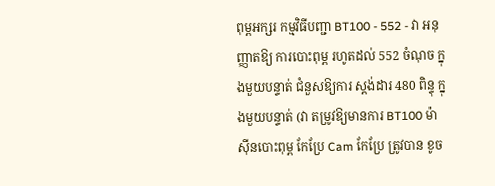ពុម្ពអក្សរ កម្មវិធីបញ្ជា BT100 - 552 - វា អនុញ្ញាតឱ្យ ការបោះពុម្ព រហូតដល់ 552 ចំណុច ក្នុងមួយបន្ទាត់ ជំនួសឱ្យការ ស្ដង់ដារ 480 ពិន្ទុ ក្នុងមួយបន្ទាត់ (វា តម្រូវឱ្យមានការ BT100 ម៉ាស៊ីនបោះពុម្ព កែប្រែ Cam កែប្រែ ត្រូវបាន ខូច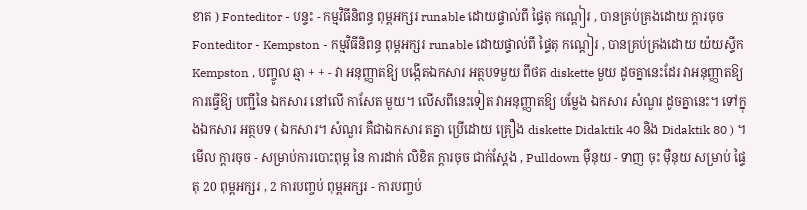ខាត ) Fonteditor - បន្ទះ - កម្មវិធីនិពន្ធ ពុម្ពអក្សរ runable ដោយផ្ទាល់ពី ផ្ទៃតុ កណ្តៀរ , បានគ្រប់គ្រងដោយ ក្ដារចុច Fonteditor - Kempston - កម្មវិធីនិពន្ធ ពុម្ពអក្សរ runable ដោយផ្ទាល់ពី ផ្ទៃតុ កណ្តៀរ , បានគ្រប់គ្រងដោយ យ៉យស្ទីក Kempston , បញ្ចូល ឆ្មា + + - វា អនុញ្ញាតឱ្យ បង្កើតឯកសារ អត្ថបទមួយ ពីថត diskette មួយ ដូចគ្នានេះដែរ វាអនុញ្ញាតឱ្យ ការធ្វើឱ្យ បញ្ជីនៃ ឯកសារ នៅលើ កាសែត មួយ។ លើសពីនេះទៀត វាអនុញ្ញាតឱ្យ បម្លែង ឯកសារ សំណួរ ដូចគ្នានេះ។ ទៅក្នុងឯកសារ អត្ថបទ ( ឯកសារ។ សំណួរ គឺជាឯកសារ តគ្នា ប្រើដោយ គ្រឿង diskette Didaktik 40 និង Didaktik 80 ) ។ មើល ក្តារចុច - សម្រាប់ការបោះពុម្ព នៃ ការដាក់ លិខិត ក្តារចុច ជាក់ស្តែង , Pulldown ម៉ឺនុយ - ទាញ ចុះ ម៉ឺនុយ សម្រាប់ ផ្ទៃតុ 20 ពុម្ពអក្សរ , 2 ការបញ្ចប់ ពុម្ពអក្សរ - ការបញ្ចប់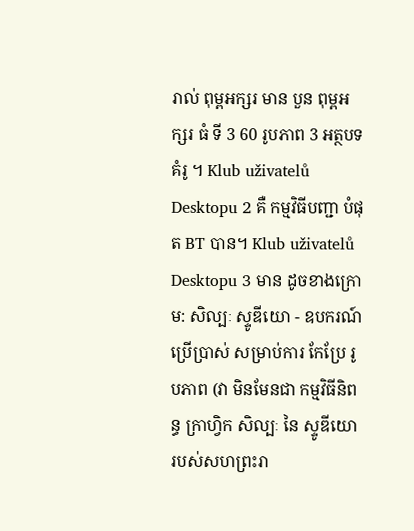រាល់ ពុម្ពអក្សរ មាន បួន ពុម្ពអក្សរ ធំ ទី 3 60 រូបភាព 3 អត្ថបទ គំរូ ។ Klub uživatelů Desktopu 2 គឺ កម្មវិធីបញ្ជា បំផុត BT បាន។ Klub uživatelů Desktopu 3 មាន ដូចខាងក្រោម: សិល្បៈ ស្ទូឌីយោ - ឧបករណ៍ប្រើប្រាស់ សម្រាប់ការ កែប្រែ រូបភាព (វា មិនមែនជា កម្មវិធីនិពន្ធ ក្រាហ្វិក សិល្បៈ នៃ ស្ទូឌីយោ របស់សហព្រះរា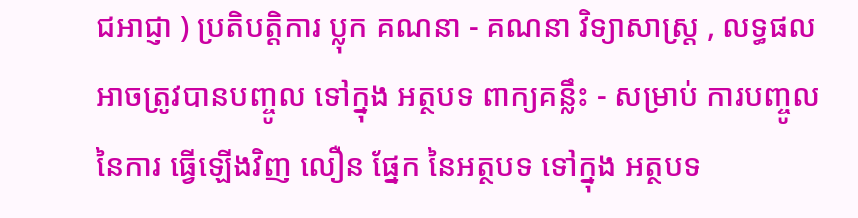ជអាជ្ញា ) ប្រតិបត្ដិការ ប្លុក គណនា - គណនា វិទ្យាសាស្រ្ត , លទ្ធផល អាចត្រូវបានបញ្ចូល ទៅក្នុង អត្ថបទ ពាក្យគន្លឹះ - សម្រាប់ ការបញ្ចូល នៃការ ធ្វើឡើងវិញ លឿន ផ្នែក នៃអត្ថបទ ទៅក្នុង អត្ថបទ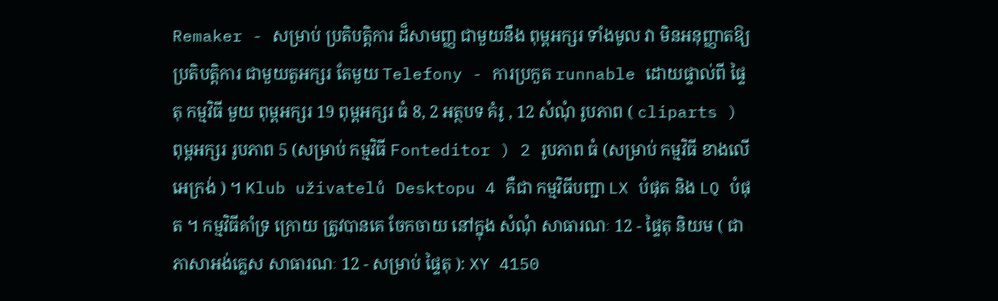Remaker - សម្រាប់ ប្រតិបត្ដិការ ដ៏សាមញ្ញ ជាមួយនឹង ពុម្ពអក្សរ ទាំងមូល វា មិនអនុញ្ញាតឱ្យ ប្រតិបត្ដិការ ជាមួយតួអក្សរ តែមួយ Telefony - ការប្រកួត runnable ដោយផ្ទាល់ពី ផ្ទៃតុ កម្មវិធី មួយ ពុម្ពអក្សរ 19 ពុម្ពអក្សរ ធំ 8, 2 អត្ថបទ គំរូ , 12 សំណុំ រូបភាព ( cliparts ) ពុម្ពអក្សរ រូបភាព 5 (សម្រាប់ កម្មវិធី Fonteditor ) 2 រូបភាព ធំ (សម្រាប់ កម្មវិធី ខាងលើ អេក្រង់ ) ។ Klub uživatelů Desktopu 4 គឺជា កម្មវិធីបញ្ជា LX បំផុត និង LQ បំផុត ។ កម្មវិធីគាំទ្រ ក្រោយ ត្រូវបានគេ ចែកចាយ នៅក្នុង សំណុំ សាធារណៈ 12 - ផ្ទៃតុ និយម ( ជាភាសាអង់គ្លេស សាធារណៈ 12 - សម្រាប់ ផ្ទៃតុ ): XY 4150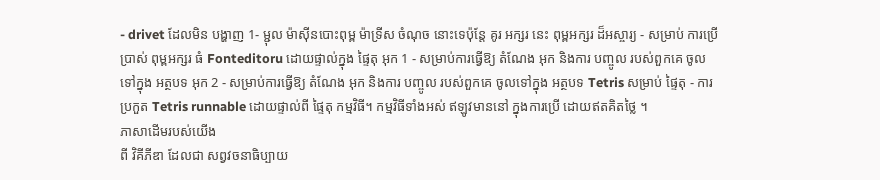- drivet ដែលមិន បង្ហាញ 1- ម្ជុល ម៉ាស៊ីនបោះពុម្ព ម៉ាទ្រីស ចំណុច នោះទេប៉ុន្តែ គូរ អក្សរ នេះ ពុម្ពអក្សរ ដ៏អស្ចារ្យ - សម្រាប់ ការប្រើប្រាស់ ពុម្ពអក្សរ ធំ Fonteditoru ដោយផ្ទាល់ក្នុង ផ្ទៃតុ អុក 1 - សម្រាប់ការធ្វើឱ្យ តំណែង អុក និងការ បញ្ចូល របស់ពួកគេ ចូលទៅក្នុង អត្ថបទ អុក 2 - សម្រាប់ការធ្វើឱ្យ តំណែង អុក និងការ បញ្ចូល របស់ពួកគេ ចូលទៅក្នុង អត្ថបទ Tetris សម្រាប់ ផ្ទៃតុ - ការប្រកួត Tetris runnable ដោយផ្ទាល់ពី ផ្ទៃតុ កម្មវិធី។ កម្មវិធីទាំងអស់ ឥឡូវមាននៅ ក្នុងការប្រើ ដោយឥតគិតថ្លៃ ។
ភាសាដើមរបស់យើង
ពី វិគីភីឌា ដែលជា សព្វវចនាធិប្បាយ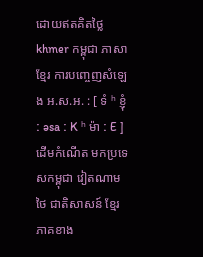ដោយឥតគិតថ្លៃ
khmer កម្ពុជា ភាសាខ្មែរ ការបញ្ចេញសំឡេង អ.ស.អ. : [ ទំ ʰ ខ្ញុំ ː əsa ː K ʰ ម៉ា ː E ] ដើមកំណើត មកប្រទេសកម្ពុជា វៀតណាមថៃ ជាតិសាសន៍ ខ្មែរ ភាគខាង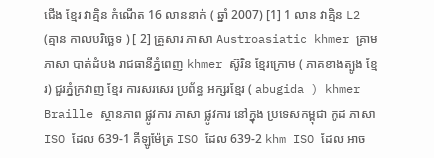ជើង ខ្មែរ វាគ្មិន កំណើត 16 លាននាក់ ( ឆ្នាំ 2007) [1] 1 លាន វាគ្មិន L2 (គ្មាន កាលបរិច្ឆេទ ) [ 2] គ្រួសារ ភាសា Austroasiatic khmer គ្រាមភាសា បាត់ដំបង រាជធានីភ្នំពេញ khmer ស៊ូរិន ខ្មែរក្រោម ( ភាគខាងត្បូង ខ្មែរ) ជួរភ្នំក្រវាញ ខ្មែរ ការសរសេរ ប្រព័ន្ធ អក្សរខ្មែរ ( abugida ) khmer Braille ស្ថានភាព ផ្លូវការ ភាសា ផ្លូវការ នៅក្នុង ប្រទេសកម្ពុជា កូដ ភាសា ISO ដែល 639-1 គីឡូម៉ែត្រ ISO ដែល 639-2 khm ISO ដែល អាច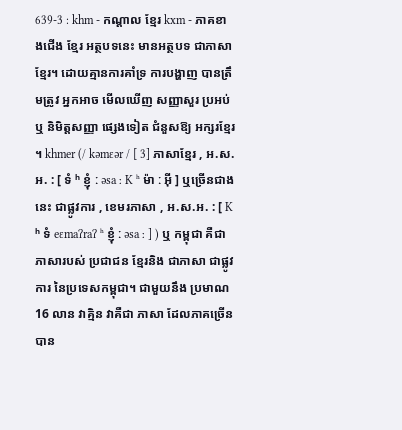639-3 : khm - កណ្តាល ខ្មែរ kxm - ភាគខាងជើង ខ្មែរ អត្ថបទនេះ មានអត្ថបទ ជាភាសាខ្មែរ។ ដោយគ្មានការគាំទ្រ ការបង្ហាញ បានត្រឹមត្រូវ អ្នកអាច មើលឃើញ សញ្ញាសួរ ប្រអប់ ឬ និមិត្តសញ្ញា ផ្សេងទៀត ជំនួសឱ្យ អក្សរខ្មែរ ។ khmer (/ kəmɛər / [ 3] ភាសាខ្មែរ , អ.ស.អ. : [ ទំ ʰ ខ្ញុំ ː əsa ː K ʰ ម៉ា ː អ៊ី ] ឬច្រើនជាងនេះ ជាផ្លូវការ , ខេមរភាសា , អ.ស.អ. : [ K ʰ ទំ eɛmaʔraʔ ʰ ខ្ញុំ ː əsa ː ] ) ឬ កម្ពុជា គឺជា ភាសារបស់ ប្រជាជន ខ្មែរនិង ជាភាសា ជាផ្លូវការ នៃប្រទេសកម្ពុជា។ ជាមួយនឹង ប្រមាណ 16 លាន វាគ្មិន វាគឺជា ភាសា ដែលភាគច្រើន បាន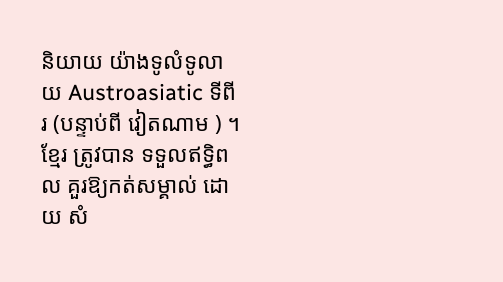និយាយ យ៉ាងទូលំទូលាយ Austroasiatic ទីពីរ (បន្ទាប់ពី វៀតណាម ) ។ ខ្មែរ ត្រូវបាន ទទួលឥទ្ធិពល គួរឱ្យកត់សម្គាល់ ដោយ សំ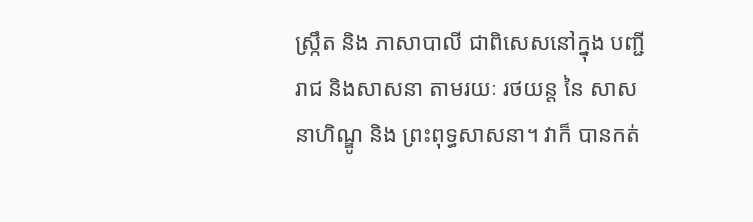ស្រ្កឹត និង ភាសាបាលី ជាពិសេសនៅក្នុង បញ្ជី រាជ និងសាសនា តាមរយៈ រថយន្ត នៃ សាសនាហិណ្ឌូ និង ព្រះពុទ្ធសាសនា។ វាក៏ បានកត់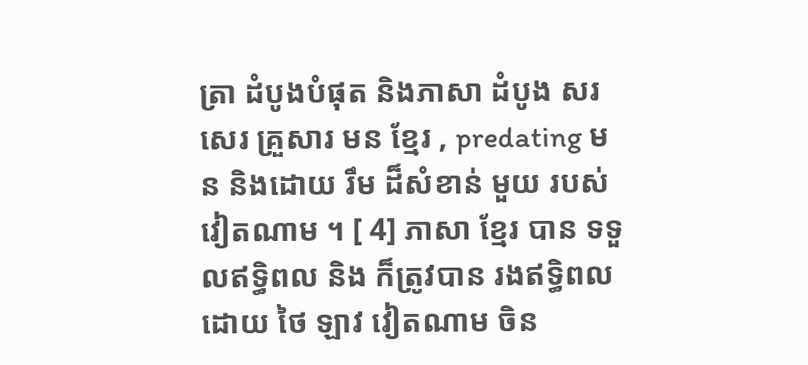ត្រា ដំបូងបំផុត និងភាសា ដំបូង សរសេរ គ្រួសារ មន ខ្មែរ , predating មន និងដោយ រឹម ដ៏សំខាន់ មួយ របស់វៀតណាម ។ [ 4] ភាសា ខ្មែរ បាន ទទួលឥទ្ធិពល និង ក៏ត្រូវបាន រងឥទ្ធិពល ដោយ ថៃ ឡាវ វៀតណាម ចិន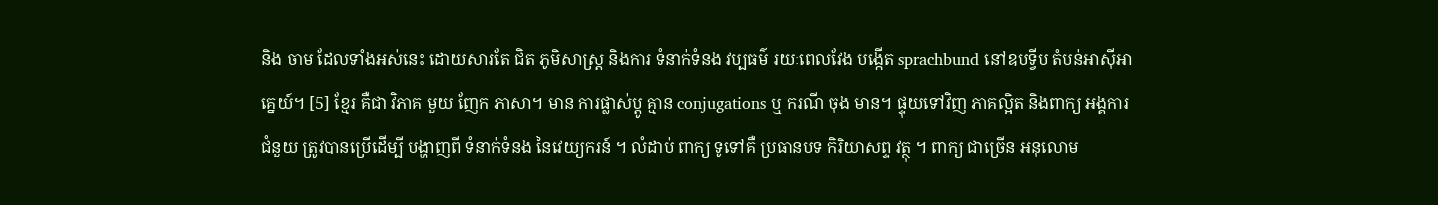និង ចាម ដែលទាំងអស់នេះ ដោយសារតែ ជិត ភូមិសាស្រ្ត និងការ ទំនាក់ទំនង វប្បធម៌ រយៈពេលវែង បង្កើត sprachbund នៅឧបទ្វីប តំបន់អាស៊ីអាគ្នេយ៍។ [5] ខ្មែរ គឺជា វិភាគ មួយ ញែក ភាសា។ មាន ការផ្លាស់ប្តូ គ្មាន conjugations ឬ ករណី ចុង មាន។ ផ្ទុយទៅវិញ ភាគល្អិត និងពាក្យ អង្គការជំនួយ ត្រូវបានប្រើដើម្បី បង្ហាញពី ទំនាក់ទំនង នៃវេយ្យករន៍ ។ លំដាប់ ពាក្យ ទូទៅគឺ ប្រធានបទ កិរិយាសព្ទ វត្ថុ ។ ពាក្យ ជាច្រើន អនុលោម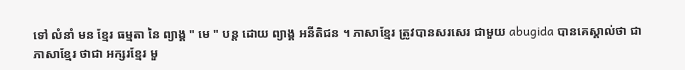ទៅ លំនាំ មន ខ្មែរ ធម្មតា នៃ ព្យាង្គ " មេ " បន្ត ដោយ ព្យាង្គ អនីតិជន ។ ភាសាខ្មែរ ត្រូវបានសរសេរ ជាមួយ abugida បានគេស្គាល់ថា ជាភាសាខ្មែរ ថាជា អក្សរខ្មែរ មួ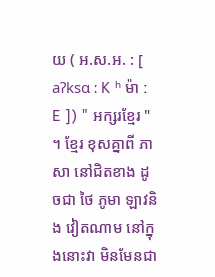យ ( អ.ស.អ. : [ aʔksɑ ː K ʰ ម៉ា ː E ]) " អក្សរខ្មែរ " ។ ខ្មែរ ខុសគ្នាពី ភាសា នៅជិតខាង ដូចជា ថៃ ភូមា ឡាវនិង វៀតណាម នៅក្នុងនោះវា មិនមែនជា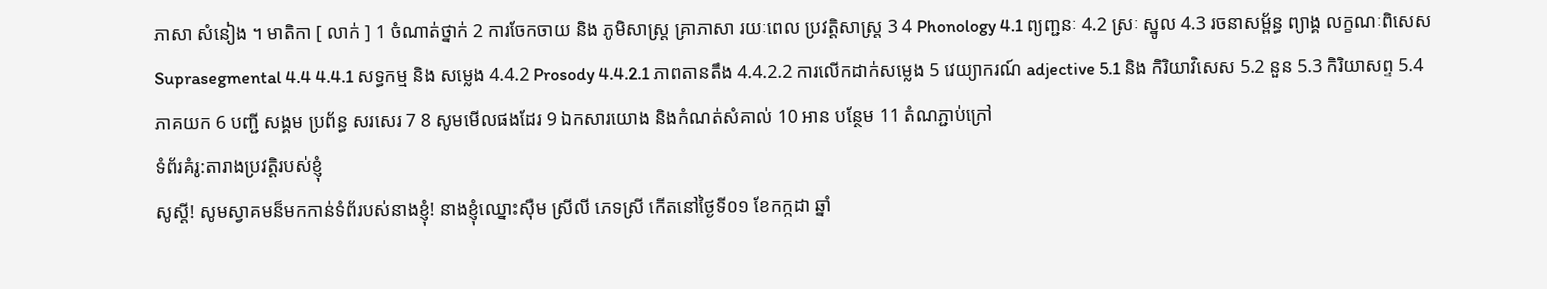ភាសា សំនៀង ។ មាតិកា [ លាក់ ] 1 ចំណាត់ថ្នាក់ 2 ការចែកចាយ និង ភូមិសាស្រ្ត គ្រាភាសា រយៈពេល ប្រវត្តិសាស្ត្រ 3 4 Phonology 4.1 ព្យញ្ជនៈ 4.2 ស្រៈ ស្នូល 4.3 រចនាសម្ព័ន្ធ ព្យាង្គ លក្ខណៈពិសេស Suprasegmental 4.4 4.4.1 សទ្ធកម្ម និង សម្លេង 4.4.2 Prosody 4.4.2.1 ភាពតានតឹង 4.4.2.2 ការលើកដាក់សម្លេង 5 វេយ្យាករណ៍ adjective 5.1 និង កិរិយាវិសេស 5.2 នួន 5.3 កិរិយាសព្ទ 5.4 ភាគយក 6 បញ្ជី សង្គម ប្រព័ន្ធ សរសេរ 7 8 សូមមើលផងដែរ 9 ឯកសារយោង និងកំណត់សំគាល់ 10 អាន បន្ថែម 11 តំណភ្ជាប់ក្រៅ
ទំព័រគំរូ:តារាងប្រវត្តិរបស់ខ្ញុំ
សូស្ដី! សូមស្វាគមន៏មកកាន់ទំព័របស់នាងខ្ញុំ! នាងខ្ញុំឈ្នោះស៊ឺម ស្រីលី ភេទស្រី កើតនៅថ្ងៃទី០១ ខែកក្កដា ឆ្នាំ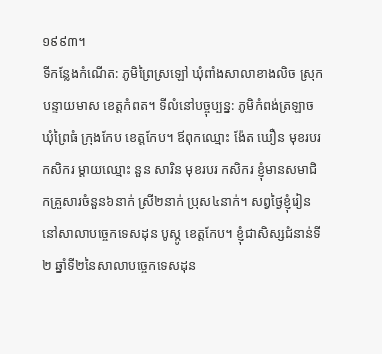១៩៩៣។
ទីកន្លែងកំណើត: ភូមិព្រៃស្រឡៅ ឃុំពាំងសាលាខាងលិច ស្រុកបន្ទាយមាស ខេត្តកំពត។ ទីលំនៅបច្ចុប្បន្ន: ភូមិកំពង់ត្រឡាច ឃុំព្រៃធំ ក្រុងកែប ខេត្តកែប។ ឪពុកឈ្មោះ ង៉ែត ឃឿន មុខរបរ កសិករ ម្ដាយឈ្មោះ នួន សារិន មុខរបរ កសិករ ខ្ញុំមានសមាជិកគ្រួសារចំនួន៦នាក់ ស្រី២នាក់ ប្រុស៤នាក់។ សព្វថ្ងៃខ្ញុំរៀននៅសាលាបច្ចេកទេសដុន បូស្កូ ខេត្តកែប។ ខ្ញុំជាសិស្សជំនាន់ទី២ ឆ្នាំទី២នៃសាលាបច្ចេកទេសដុន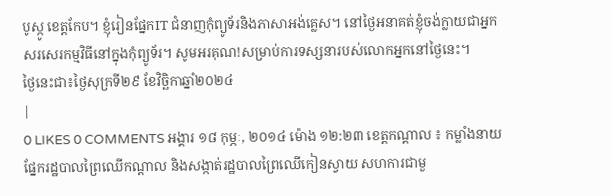បូស្កូ ខេត្តកែប។ ខ្ញុំរៀនផ្នែកIT ជំនាញកុំព្យូទ័រនិងភាសាអង់គ្លេស។ នៅថ្ងៃអនាគត់ខ្ញុំចង់ក្លាយជាអ្នកសរសេរកម្មវិធីនៅក្នុងកុំព្យូទ័រ។ សូមអរគុណ!សម្រាប់ការទស្សនារបស់លោកអ្នកនៅថ្ងៃនេះ។
ថ្ងៃនេះជា៖ថ្ងៃសុក្រទី២៩ ខែវិច្ឆិកាឆ្នាំ២០២៤
|
0 LIKES 0 COMMENTS អង្គារ ១៨ កុម្ភៈ, ២០១៤ ម៉ោង ១២:២៣ ខេត្តកណ្តាល ៖ កម្លាំងនាយផ្នែករដ្ឋបាលព្រៃឈើកណ្តាល និងសង្កាត់រដ្ឋបាលព្រៃឈើកៀនស្វាយ សហការជាមួ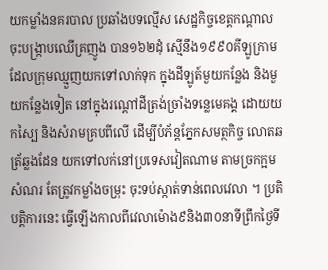យកម្លាំងនគរបាល ប្រឆាំងបទល្មើស សេដ្ឋកិច្ចខេត្តកណ្តាល ចុះបង្ក្រាបឈើគ្រញូង បាន១៦២ដុំ ស្មើនឹង១៩៩០គីឡូក្រាម ដែលក្រុមឈ្មួញយកទៅលាក់ទុក ក្នុងដីឡូត៍មួយកន្លែង និងមួយកន្លែងទៀត នៅក្នុងរណ្តៅដីត្រង់ច្រាំងទន្លេមេគង្គ ដោយយកស្បៃ និងសំរាមគ្របពីលើ ដើម្បីបំភ័ន្តភ្នែកសមត្ថកិច្ច លោតឆត្រ័ឆ្លងដែន យកទៅលក់នៅប្រទេសវៀតណាម តាមច្រកក្អមសំណរ តែត្រូវកម្លាំងចម្រុះ ចុះទប់ស្កាត់ទាន់ពេលវេលា ។ ប្រតិបត្តិការនេះ ធ្វើឡើងកាលពីវេលាម៉ោង៩និង៣០នាទីព្រឹកថ្ងៃទី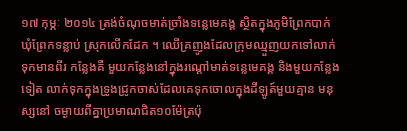១៧ កុម្ភៈ ២០១៤ ត្រង់ចំណុចមាត់ច្រាំងទន្លេមេគង្គ ស្ថិតក្នុងភូមិព្រែកបាក់ ឃុំព្រែកទន្លាប់ ស្រុកលើកដែក ។ ឈើគ្រញូងដែលក្រុមឈ្មួញយកទៅលាក់ទុកមានពីរ កន្លែងគឺ មួយកន្លែងនៅក្នុងរណ្តៅមាត់ទន្លេមេគង្គ និងមួយកន្លែងទៀត លាក់ទុកក្នុងទ្រូងជ្រូកចាស់ដែលគេទុកចោលក្នុងដីឡូត៍មួយគ្មាន មនុស្សនៅ ចម្ងាយពីគ្នាប្រមាណជិត១០ម៉ែត្រប៉ុ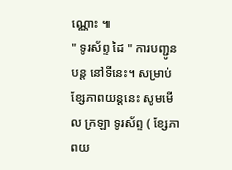ណ្ណោះ ៕
" ទូរស័ព្ទ ដៃ " ការបញ្ជូនបន្ត នៅទីនេះ។ សម្រាប់ ខ្សែភាពយន្តនេះ សូមមើល ក្រឡា ទូរស័ព្ទ ( ខ្សែភាពយ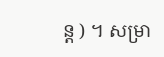ន្ត ) ។ សម្រា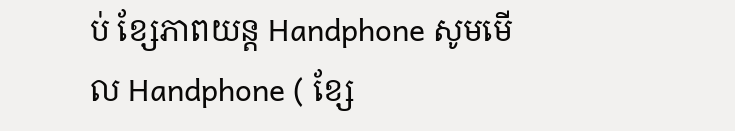ប់ ខ្សែភាពយន្ដ Handphone សូមមើល Handphone ( ខ្សែ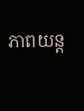ភាពយន្ត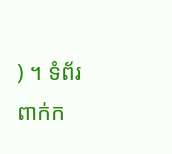) ។ ទំព័រ ពាក់ក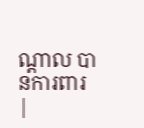ណ្តាល បានការពារ
|